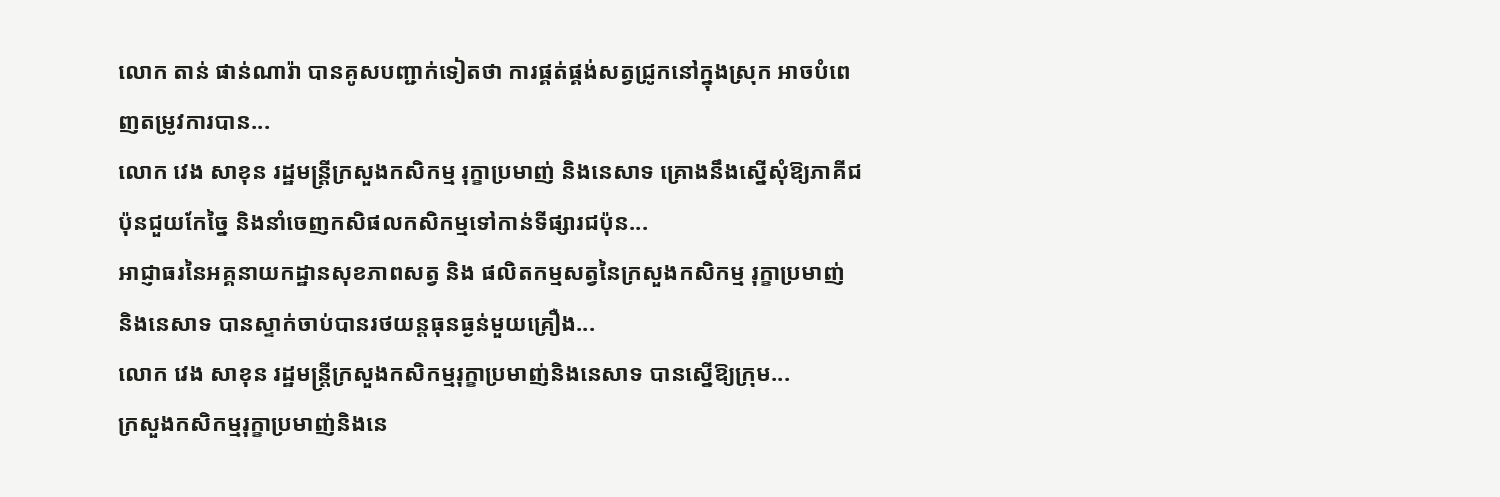លោក តាន់ ផាន់ណារ៉ា បានគូសបញ្ជាក់ទៀតថា ការផ្គត់ផ្គង់សត្វជ្រូកនៅក្នុងស្រុក អាចបំពេញតម្រូវការបាន...
លោក វេង សាខុន រដ្ឋមន្ត្រីក្រសួងកសិកម្ម រុក្ខាប្រមាញ់ និងនេសាទ គ្រោងនឹងស្នើសុំឱ្យភាគីជប៉ុនជួយកែច្នៃ និងនាំចេញកសិផលកសិកម្មទៅកាន់ទីផ្សារជប៉ុន...
អាជ្ញាធរនៃអគ្គនាយកដ្ឋានសុខភាពសត្វ និង ផលិតកម្មសត្វនៃក្រសួងកសិកម្ម រុក្ខាប្រមាញ់ និងនេសាទ បានស្ទាក់ចាប់បានរថយន្តធុនធ្ងន់មួយគ្រឿង...
លោក វេង សាខុន រដ្ឋមន្ត្រីក្រសួងកសិកម្មរុក្ខាប្រមាញ់និងនេសាទ បានស្នើឱ្យក្រុម...
ក្រសួងកសិកម្មរុក្ខាប្រមាញ់និងនេ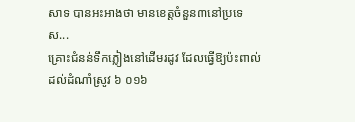សាទ បានអះអាងថា មានខេត្តចំនួន៣នៅប្រទេស...
គ្រោះជំនន់ទឹកភ្លៀងនៅដើមរដូវ ដែលធ្វើឱ្យប៉ះពាល់ដល់ដំណាំស្រូវ ៦ ០១៦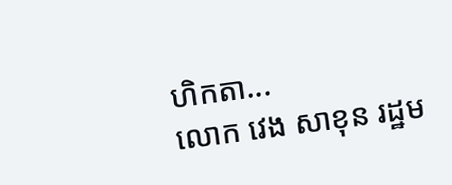ហិកតា...
លោក វេង សាខុន រដ្ឋម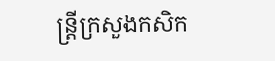ន្ត្រីក្រសួងកសិក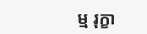ម្ម រុក្ខា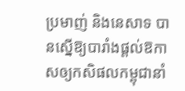ប្រមាញ់ និងនេសាទ បានស្នើឱ្យបារាំងផ្តល់ឱកាសឲ្យកសិផលកម្ពុជានាំ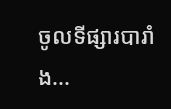ចូលទីផ្សារបារាំង...